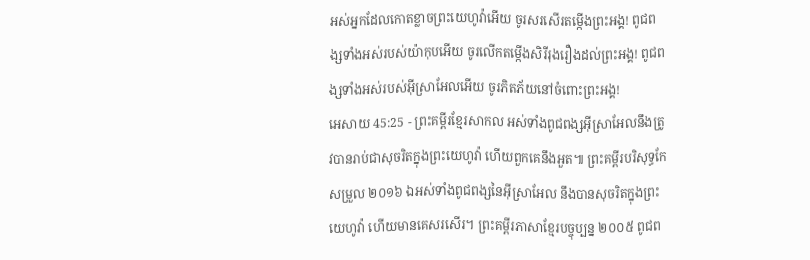អស់អ្នកដែលកោតខ្លាចព្រះយេហូវ៉ាអើយ ចូរសរសើរតម្កើងព្រះអង្គ! ពូជពង្សទាំងអស់របស់យ៉ាកុបអើយ ចូរលើកតម្កើងសិរីរុងរឿងដល់ព្រះអង្គ! ពូជពង្សទាំងអស់របស់អ៊ីស្រាអែលអើយ ចូរភិតភ័យនៅចំពោះព្រះអង្គ!
អេសាយ 45:25 - ព្រះគម្ពីរខ្មែរសាកល អស់ទាំងពូជពង្សអ៊ីស្រាអែលនឹងត្រូវបានរាប់ជាសុចរិតក្នុងព្រះយេហូវ៉ា ហើយពួកគេនឹងអួត៕ ព្រះគម្ពីរបរិសុទ្ធកែសម្រួល ២០១៦ ឯអស់ទាំងពូជពង្សនៃអ៊ីស្រាអែល នឹងបានសុចរិតក្នុងព្រះយេហូវ៉ា ហើយមានគេសរសើរ។ ព្រះគម្ពីរភាសាខ្មែរបច្ចុប្បន្ន ២០០៥ ពូជព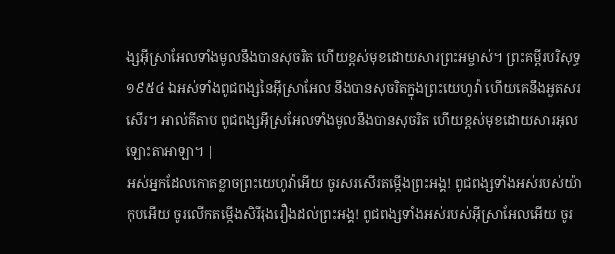ង្សអ៊ីស្រាអែលទាំងមូលនឹងបានសុចរិត ហើយខ្ពស់មុខដោយសារព្រះអម្ចាស់។ ព្រះគម្ពីរបរិសុទ្ធ ១៩៥៤ ឯអស់ទាំងពូជពង្សនៃអ៊ីស្រាអែល នឹងបានសុចរិតក្នុងព្រះយេហូវ៉ា ហើយគេនឹងអួតសរសើរ។ អាល់គីតាប ពូជពង្សអ៊ីស្រអែលទាំងមូលនឹងបានសុចរិត ហើយខ្ពស់មុខដោយសារអុលឡោះតាអាឡា។ |
អស់អ្នកដែលកោតខ្លាចព្រះយេហូវ៉ាអើយ ចូរសរសើរតម្កើងព្រះអង្គ! ពូជពង្សទាំងអស់របស់យ៉ាកុបអើយ ចូរលើកតម្កើងសិរីរុងរឿងដល់ព្រះអង្គ! ពូជពង្សទាំងអស់របស់អ៊ីស្រាអែលអើយ ចូរ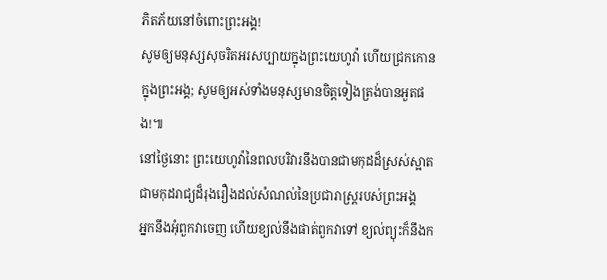ភិតភ័យនៅចំពោះព្រះអង្គ!
សូមឲ្យមនុស្សសុចរិតអរសប្បាយក្នុងព្រះយេហូវ៉ា ហើយជ្រកកោនក្នុងព្រះអង្គ; សូមឲ្យអស់ទាំងមនុស្សមានចិត្តទៀងត្រង់បានអួតផង!៕
នៅថ្ងៃនោះ ព្រះយេហូវ៉ានៃពលបរិវារនឹងបានជាមកុដដ៏ស្រស់ស្អាត ជាមកុដរាជ្យដ៏រុងរឿងដល់សំណល់នៃប្រជារាស្ត្ររបស់ព្រះអង្គ
អ្នកនឹងអុំពួកវាចេញ ហើយខ្យល់នឹងផាត់ពួកវាទៅ ខ្យល់ព្យុះក៏នឹងក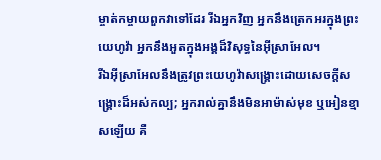ម្ចាត់កម្ចាយពួកវាទៅដែរ រីឯអ្នកវិញ អ្នកនឹងត្រេកអរក្នុងព្រះយេហូវ៉ា អ្នកនឹងអួតក្នុងអង្គដ៏វិសុទ្ធនៃអ៊ីស្រាអែល។
រីឯអ៊ីស្រាអែលនឹងត្រូវព្រះយេហូវ៉ាសង្គ្រោះដោយសេចក្ដីសង្គ្រោះដ៏អស់កល្ប; អ្នករាល់គ្នានឹងមិនអាម៉ាស់មុខ ឬអៀនខ្មាសឡើយ គឺ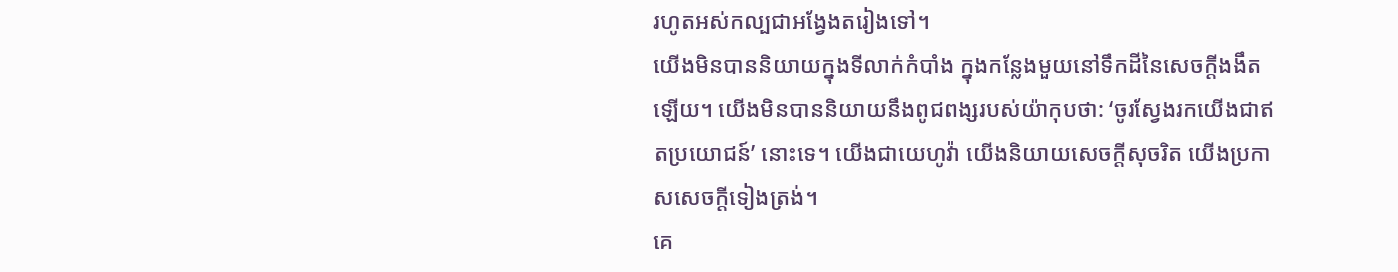រហូតអស់កល្បជាអង្វែងតរៀងទៅ។
យើងមិនបាននិយាយក្នុងទីលាក់កំបាំង ក្នុងកន្លែងមួយនៅទឹកដីនៃសេចក្ដីងងឹតឡើយ។ យើងមិនបាននិយាយនឹងពូជពង្សរបស់យ៉ាកុបថា: ‘ចូរស្វែងរកយើងជាឥតប្រយោជន៍’ នោះទេ។ យើងជាយេហូវ៉ា យើងនិយាយសេចក្ដីសុចរិត យើងប្រកាសសេចក្ដីទៀងត្រង់។
គេ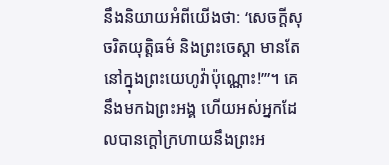នឹងនិយាយអំពីយើងថា: ‘សេចក្ដីសុចរិតយុត្តិធម៌ និងព្រះចេស្ដា មានតែនៅក្នុងព្រះយេហូវ៉ាប៉ុណ្ណោះ!’”។ គេនឹងមកឯព្រះអង្គ ហើយអស់អ្នកដែលបានក្ដៅក្រហាយនឹងព្រះអ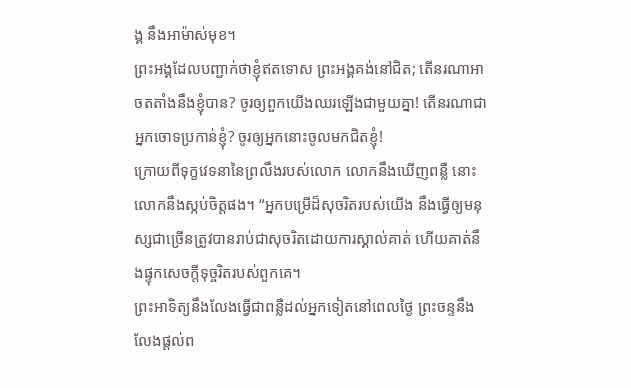ង្គ នឹងអាម៉ាស់មុខ។
ព្រះអង្គដែលបញ្ជាក់ថាខ្ញុំឥតទោស ព្រះអង្គគង់នៅជិត; តើនរណាអាចតតាំងនឹងខ្ញុំបាន? ចូរឲ្យពួកយើងឈរឡើងជាមួយគ្នា! តើនរណាជាអ្នកចោទប្រកាន់ខ្ញុំ? ចូរឲ្យអ្នកនោះចូលមកជិតខ្ញុំ!
ក្រោយពីទុក្ខវេទនានៃព្រលឹងរបស់លោក លោកនឹងឃើញពន្លឺ នោះលោកនឹងស្កប់ចិត្តផង។ “អ្នកបម្រើដ៏សុចរិតរបស់យើង នឹងធ្វើឲ្យមនុស្សជាច្រើនត្រូវបានរាប់ជាសុចរិតដោយការស្គាល់គាត់ ហើយគាត់នឹងផ្ទុកសេចក្ដីទុច្ចរិតរបស់ពួកគេ។
ព្រះអាទិត្យនឹងលែងធ្វើជាពន្លឺដល់អ្នកទៀតនៅពេលថ្ងៃ ព្រះចន្ទនឹងលែងផ្ដល់ព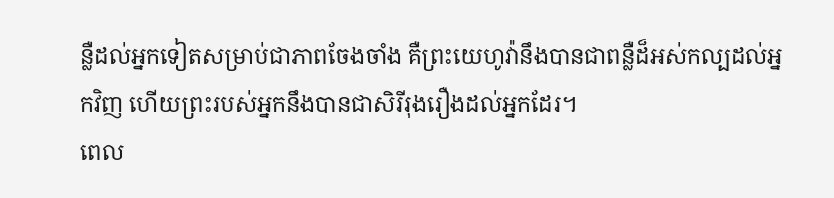ន្លឺដល់អ្នកទៀតសម្រាប់ជាភាពចែងចាំង គឺព្រះយេហូវ៉ានឹងបានជាពន្លឺដ៏អស់កល្បដល់អ្នកវិញ ហើយព្រះរបស់អ្នកនឹងបានជាសិរីរុងរឿងដល់អ្នកដែរ។
ពេល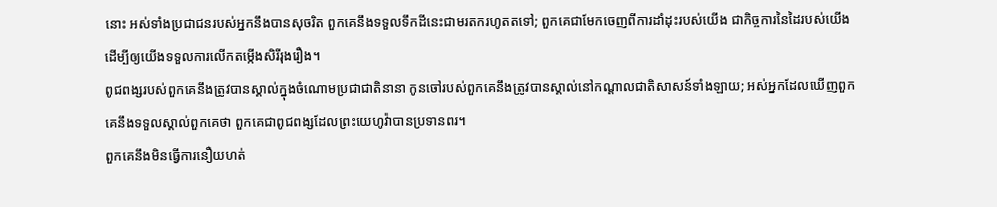នោះ អស់ទាំងប្រជាជនរបស់អ្នកនឹងបានសុចរិត ពួកគេនឹងទទួលទឹកដីនេះជាមរតករហូតតទៅ; ពួកគេជាមែកចេញពីការដាំដុះរបស់យើង ជាកិច្ចការនៃដៃរបស់យើង ដើម្បីឲ្យយើងទទួលការលើកតម្កើងសិរីរុងរឿង។
ពូជពង្សរបស់ពួកគេនឹងត្រូវបានស្គាល់ក្នុងចំណោមប្រជាជាតិនានា កូនចៅរបស់ពួកគេនឹងត្រូវបានស្គាល់នៅកណ្ដាលជាតិសាសន៍ទាំងឡាយ; អស់អ្នកដែលឃើញពួកគេនឹងទទួលស្គាល់ពួកគេថា ពួកគេជាពូជពង្សដែលព្រះយេហូវ៉ាបានប្រទានពរ។
ពួកគេនឹងមិនធ្វើការនឿយហត់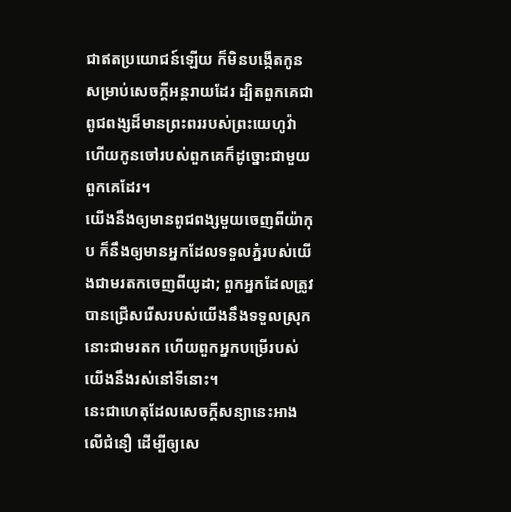ជាឥតប្រយោជន៍ឡើយ ក៏មិនបង្កើតកូនសម្រាប់សេចក្ដីអន្តរាយដែរ ដ្បិតពួកគេជាពូជពង្សដ៏មានព្រះពររបស់ព្រះយេហូវ៉ា ហើយកូនចៅរបស់ពួកគេក៏ដូច្នោះជាមួយពួកគេដែរ។
យើងនឹងឲ្យមានពូជពង្សមួយចេញពីយ៉ាកុប ក៏នឹងឲ្យមានអ្នកដែលទទួលភ្នំរបស់យើងជាមរតកចេញពីយូដា; ពួកអ្នកដែលត្រូវបានជ្រើសរើសរបស់យើងនឹងទទួលស្រុកនោះជាមរតក ហើយពួកអ្នកបម្រើរបស់យើងនឹងរស់នៅទីនោះ។
នេះជាហេតុដែលសេចក្ដីសន្យានេះអាងលើជំនឿ ដើម្បីឲ្យសេ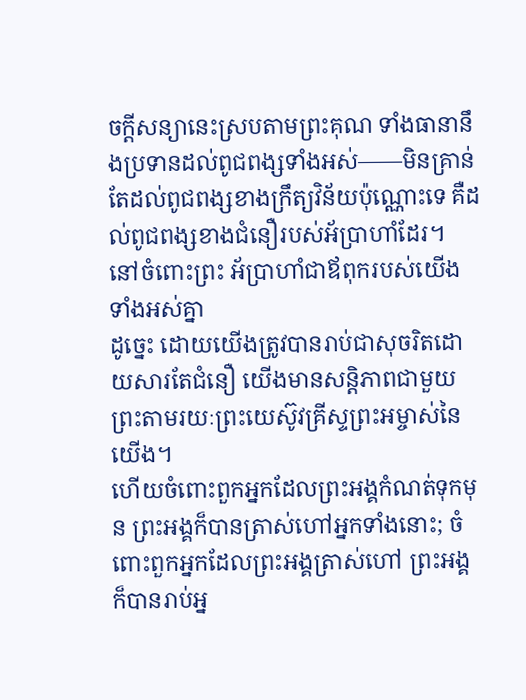ចក្ដីសន្យានេះស្របតាមព្រះគុណ ទាំងធានានឹងប្រទានដល់ពូជពង្សទាំងអស់——មិនគ្រាន់តែដល់ពូជពង្សខាងក្រឹត្យវិន័យប៉ុណ្ណោះទេ គឺដល់ពូជពង្សខាងជំនឿរបស់អ័ប្រាហាំដែរ។ នៅចំពោះព្រះ អ័ប្រាហាំជាឪពុករបស់យើងទាំងអស់គ្នា
ដូច្នេះ ដោយយើងត្រូវបានរាប់ជាសុចរិតដោយសារតែជំនឿ យើងមានសន្តិភាពជាមួយព្រះតាមរយៈព្រះយេស៊ូវគ្រីស្ទព្រះអម្ចាស់នៃយើង។
ហើយចំពោះពួកអ្នកដែលព្រះអង្គកំណត់ទុកមុន ព្រះអង្គក៏បានត្រាស់ហៅអ្នកទាំងនោះ; ចំពោះពួកអ្នកដែលព្រះអង្គត្រាស់ហៅ ព្រះអង្គក៏បានរាប់អ្ន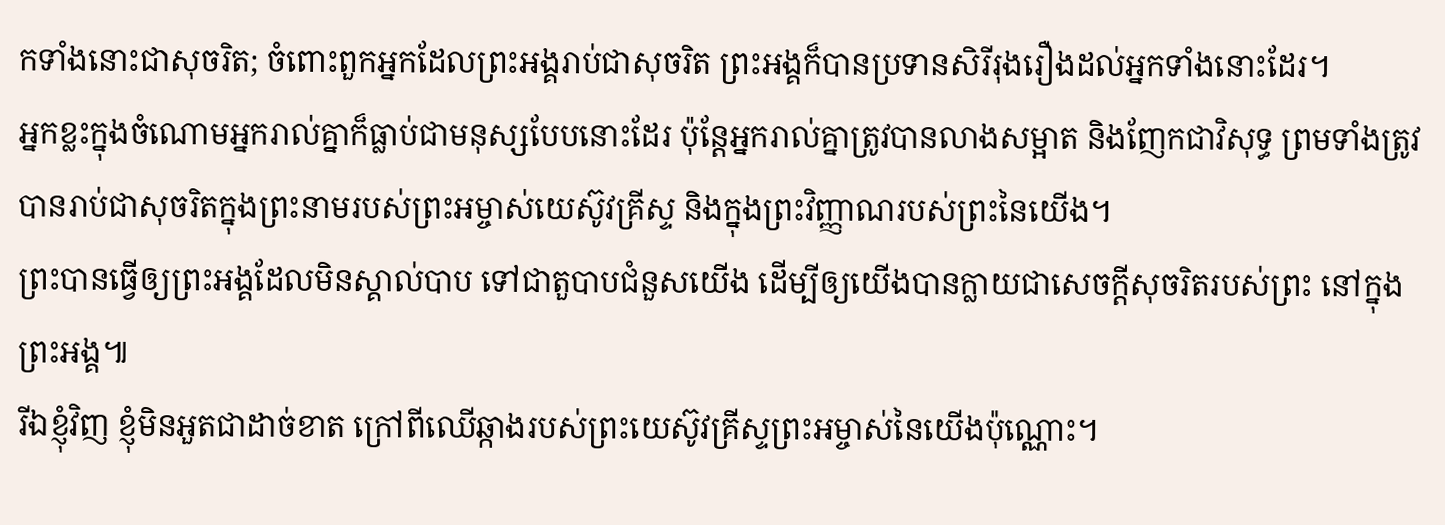កទាំងនោះជាសុចរិត; ចំពោះពួកអ្នកដែលព្រះអង្គរាប់ជាសុចរិត ព្រះអង្គក៏បានប្រទានសិរីរុងរឿងដល់អ្នកទាំងនោះដែរ។
អ្នកខ្លះក្នុងចំណោមអ្នករាល់គ្នាក៏ធ្លាប់ជាមនុស្សបែបនោះដែរ ប៉ុន្តែអ្នករាល់គ្នាត្រូវបានលាងសម្អាត និងញែកជាវិសុទ្ធ ព្រមទាំងត្រូវបានរាប់ជាសុចរិតក្នុងព្រះនាមរបស់ព្រះអម្ចាស់យេស៊ូវគ្រីស្ទ និងក្នុងព្រះវិញ្ញាណរបស់ព្រះនៃយើង។
ព្រះបានធ្វើឲ្យព្រះអង្គដែលមិនស្គាល់បាប ទៅជាតួបាបជំនួសយើង ដើម្បីឲ្យយើងបានក្លាយជាសេចក្ដីសុចរិតរបស់ព្រះ នៅក្នុងព្រះអង្គ៕
រីឯខ្ញុំវិញ ខ្ញុំមិនអួតជាដាច់ខាត ក្រៅពីឈើឆ្កាងរបស់ព្រះយេស៊ូវគ្រីស្ទព្រះអម្ចាស់នៃយើងប៉ុណ្ណោះ។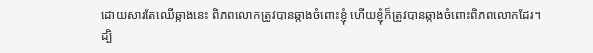ដោយសារតែឈើឆ្កាងនេះ ពិភពលោកត្រូវបានឆ្កាងចំពោះខ្ញុំ ហើយខ្ញុំក៏ត្រូវបានឆ្កាងចំពោះពិភពលោកដែរ។
ដ្បិ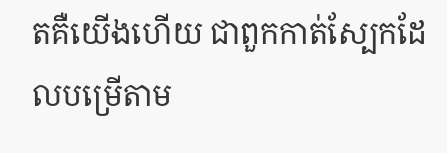តគឺយើងហើយ ជាពួកកាត់ស្បែកដែលបម្រើតាម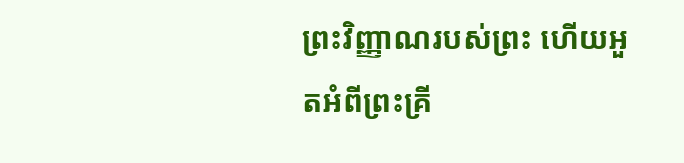ព្រះវិញ្ញាណរបស់ព្រះ ហើយអួតអំពីព្រះគ្រី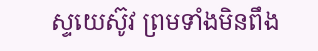ស្ទយេស៊ូវ ព្រមទាំងមិនពឹង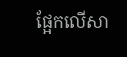ផ្អែកលើសា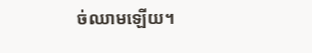ច់ឈាមឡើយ។